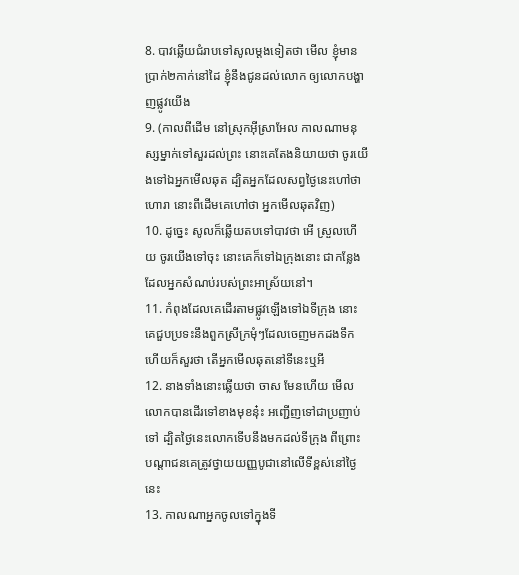8. បាវឆ្លើយជំរាបទៅសូលម្តងទៀតថា មើល ខ្ញុំមានប្រាក់២កាក់នៅដៃ ខ្ញុំនឹងជូនដល់លោក ឲ្យលោកបង្ហាញផ្លូវយើង
9. (កាលពីដើម នៅស្រុកអ៊ីស្រាអែល កាលណាមនុស្សម្នាក់ទៅសួរដល់ព្រះ នោះគេតែងនិយាយថា ចូរយើងទៅឯអ្នកមើលឆុត ដ្បិតអ្នកដែលសព្វថ្ងៃនេះហៅថា ហោរា នោះពីដើមគេហៅថា អ្នកមើលឆុតវិញ)
10. ដូច្នេះ សូលក៏ឆ្លើយតបទៅបាវថា អើ ស្រួលហើយ ចូរយើងទៅចុះ នោះគេក៏ទៅឯក្រុងនោះ ជាកន្លែងដែលអ្នកសំណប់របស់ព្រះអាស្រ័យនៅ។
11. កំពុងដែលគេដើរតាមផ្លូវឡើងទៅឯទីក្រុង នោះគេជួបប្រទះនឹងពួកស្រីក្រមុំៗដែលចេញមកដងទឹក ហើយក៏សួរថា តើអ្នកមើលឆុតនៅទីនេះឬអី
12. នាងទាំងនោះឆ្លើយថា ចាស មែនហើយ មើល លោកបានដើរទៅខាងមុខនុ៎ះ អញ្ជើញទៅជាប្រញាប់ទៅ ដ្បិតថ្ងៃនេះលោកទើបនឹងមកដល់ទីក្រុង ពីព្រោះបណ្តាជនគេត្រូវថ្វាយយញ្ញបូជានៅលើទីខ្ពស់នៅថ្ងៃនេះ
13. កាលណាអ្នកចូលទៅក្នុងទី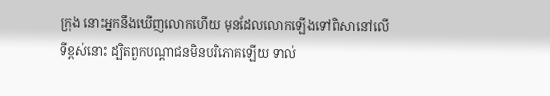ក្រុង នោះអ្នកនឹងឃើញលោកហើយ មុនដែលលោកឡើងទៅពិសានៅលើទីខ្ពស់នោះ ដ្បិតពួកបណ្តាជនមិនបរិភោគឡើយ ទាល់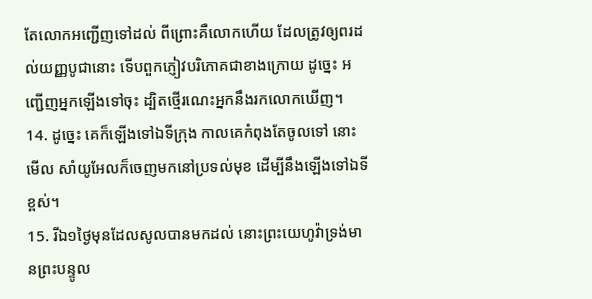តែលោកអញ្ជើញទៅដល់ ពីព្រោះគឺលោកហើយ ដែលត្រូវឲ្យពរដល់យញ្ញបូជានោះ ទើបពួកភ្ញៀវបរិភោគជាខាងក្រោយ ដូច្នេះ អញ្ជើញអ្នកឡើងទៅចុះ ដ្បិតថ្មើរណេះអ្នកនឹងរកលោកឃើញ។
14. ដូច្នេះ គេក៏ឡើងទៅឯទីក្រុង កាលគេកំពុងតែចូលទៅ នោះមើល សាំយូអែលក៏ចេញមកនៅប្រទល់មុខ ដើម្បីនឹងឡើងទៅឯទីខ្ពស់។
15. រីឯ១ថ្ងៃមុនដែលសូលបានមកដល់ នោះព្រះយេហូវ៉ាទ្រង់មានព្រះបន្ទូល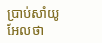ប្រាប់សាំយូអែលថា